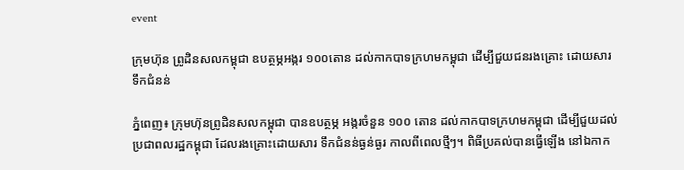event

ក្រុមហ៊ុន ព្រូដិនសលកម្ពុជា ឧបត្ថម្ភអង្ករ ១០០តោន ដល់កាកបាទក្រហមកម្ពុជា ដើម្បីជួយជនរងគ្រោះ ដោយសារទឹកជំនន់

ភ្នំពេញ៖ ក្រុមហ៊ុនព្រូដិនសលកម្ពុជា បានឧបត្ថម្ភ អង្ករចំនួន ១០០ តោន ដល់កាកបាទក្រហមកម្ពុជា ដើម្បីជួយដល់ប្រជាពលរដ្ឋកម្ពុជា ដែលរងគ្រោះដោយសារ ទឹកជំនន់ធ្ងន់ធ្ងរ កាលពីពេលថ្មីៗ។ ពិធីប្រគល់បានធ្វើឡើង នៅឯកាក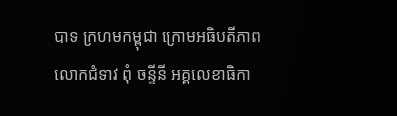បាទ ក្រហមកម្ពុជា ក្រោមអធិបតីភាព លោកជំទាវ ពុំ ចន្ទីនី អគ្គលេខាធិកា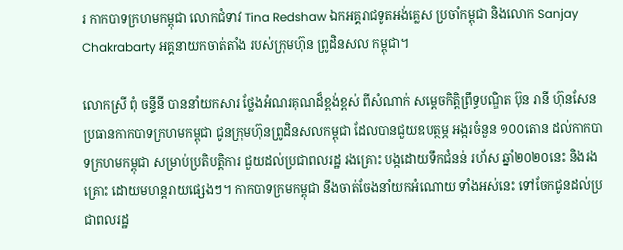រ កាកបាទក្រហមកម្ពុជា លោកជំទាវ Tina Redshaw ឯកអគ្គរាជទូតអង់គ្លេស ប្រចាំកម្ពុជា និងលោក Sanjay Chakrabarty អគ្គនាយកចាត់តាំង របស់ក្រុមហ៊ុន ព្រូដិនសល កម្ពុជា។

លោកស្រី ពុំ ចន្ទីនី បាននាំយកសារ ថ្លែងអំណរគុណដ៏ខ្ពង់ខ្ពស់ ពីសំណាក់ សម្តេចកិត្តិព្រឹទ្ធបណ្ឌិត ប៊ុន រានី ហ៊ុនសែន ប្រធានកាកបាទក្រហមកម្ពុជា ជូនក្រុមហ៊ុនព្រូដិនសលកម្ពុជា ដែលបានជួយឧបត្ថម្ភ អង្ករចំនួន ១០០តោន ដល់កាកបាទក្រហមកម្ពុជា សម្រាប់ប្រតិបត្តិការ ជួយដល់ប្រជាពលរដ្ឋ រងគ្រោះ បង្កដោយទឹកជំនន់ រហ័ស ឆ្នាំ២០២០នេះ និងរងគ្រោះ ដោយមហន្តរាយផ្សេងៗ។ កាកបាទក្រមកម្ពុជា នឹងចាត់ចែងនាំយកអំណោយ ទាំងអស់នេះ ទៅចែកជូនដល់ប្រជាពលរដ្ឋ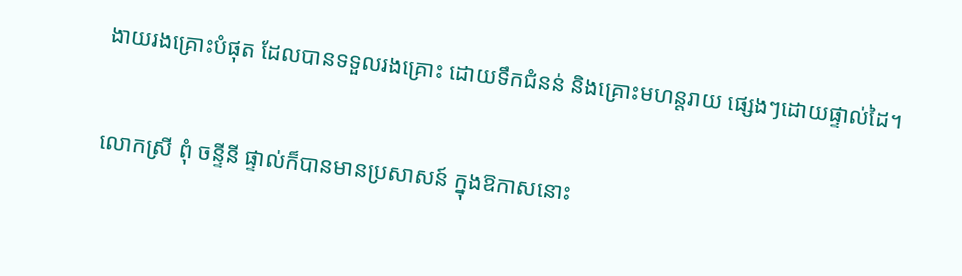ងាយរងគ្រោះបំផុត ដែលបានទទួលរងគ្រោះ ដោយទឹកជំនន់ និងគ្រោះមហន្តរាយ ផ្សេងៗដោយផ្ទាល់ដៃ។

លោកស្រី ពុំ ចន្ទីនី ផ្ទាល់ក៏បានមានប្រសាសន៍ ក្នុងឱកាសនោះ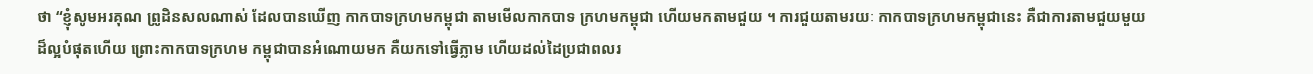ថា “ខ្ញុំសូមអរគុណ ព្រូដិនសលណាស់ ដែលបានឃើញ កាកបាទក្រហមកម្ពុជា តាមមើលកាកបាទ ក្រហមកម្ពុជា ហើយមកតាមជួយ ។ ការជួយតាមរយៈ កាកបាទក្រហមកម្ពុជានេះ គឺជាការតាមជួយមួយ ដ៏ល្អបំផុតហើយ ព្រោះកាកបាទក្រហម កម្ពុជាបានអំណោយមក គឺយកទៅធ្វើភ្លាម ហើយដល់ដៃប្រជាពលរ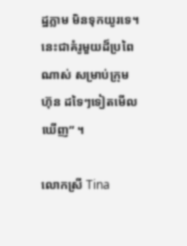ដ្ឋភ្លាម មិនទុកយូរទេ។ នេះជាគំរូមួយដ៏ប្រពៃណាស់ សម្រាប់ក្រុមហ៊ុន ដទៃៗទៀតមើលឃើញ” ។

លោកស្រី Tina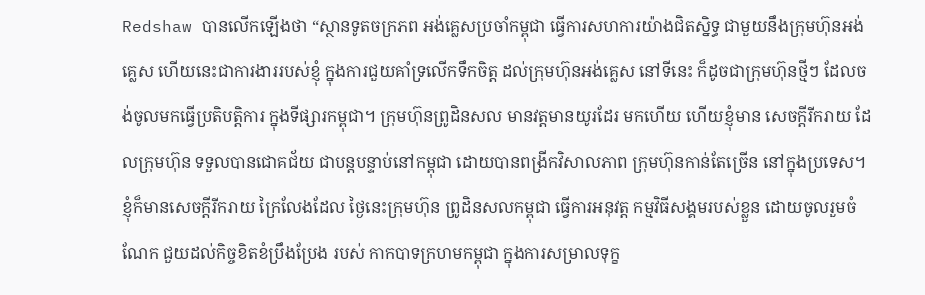Redshaw បានលើកឡើងថា “ស្ថានទូតចក្រភព អង់គ្លេសប្រចាំកម្ពុជា ធ្វើការសហការយ៉ាងជិតស្និទ្ធ ជាមួយនឹងក្រុមហ៊ុនអង់គ្លេស ហើយនេះជាការងាររបស់ខ្ញុំ ក្នុងការជួយគាំទ្រលើកទឹកចិត្ត ដល់ក្រុមហ៊ុនអង់គ្លេស នៅទីនេះ ក៏ដូចជាក្រុមហ៊ុនថ្មីៗ ដែលចង់ចូលមកធ្វើប្រតិបត្តិការ ក្នុងទីផ្សារកម្ពុជា។ ក្រុមហ៊ុនព្រូដិនសល មានវត្តមានយូរដែរ មកហើយ ហើយខ្ញុំមាន សេចក្ដីរីករាយ ដែលក្រុមហ៊ុន ទទួលបានជោគជ័យ ជាបន្តបន្ទាប់នៅកម្ពុជា ដោយបានពង្រីកវិសាលភាព ក្រុមហ៊ុនកាន់តែច្រើន នៅក្នុងប្រទេស។ ខ្ញុំក៏មានសេចក្ដីរីករាយ ក្រៃលែងដែល ថ្ងៃនេះក្រុមហ៊ុន ព្រូដិនសលកម្ពុជា ធ្វើការអនុវត្ត កម្មវិធីសង្គមរបស់ខ្លួន ដោយចូលរួមចំណែក ជួយដល់កិច្ចខិតខំប្រឹងប្រែង របស់ កាកបាទក្រហមកម្ពុជា ក្នុងការសម្រាលទុក្ខ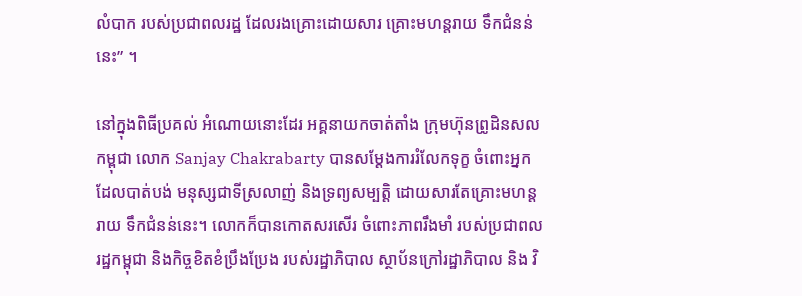លំបាក របស់ប្រជាពលរដ្ឋ ដែលរងគ្រោះដោយសារ គ្រោះមហន្តរាយ ទឹកជំនន់នេះ” ។

នៅក្នុងពិធីប្រគល់ អំណោយនោះដែរ អគ្គនាយកចាត់តាំង ក្រុមហ៊ុនព្រូដិនសលកម្ពុជា លោក Sanjay Chakrabarty បានសម្ដែងការរំលែកទុក្ខ ចំពោះអ្នកដែលបាត់បង់ មនុស្សជាទីស្រលាញ់ និងទ្រព្យសម្បត្តិ ដោយសារតែគ្រោះមហន្តរាយ ទឹកជំនន់នេះ។ លោកក៏បានកោតសរសើរ ចំពោះភាពរឹងមាំ របស់ប្រជាពលរដ្ឋកម្ពុជា និងកិច្ចខិតខំប្រឹងប្រែង របស់រដ្ឋាភិបាល ស្ថាប័នក្រៅរដ្ឋាភិបាល និង វិ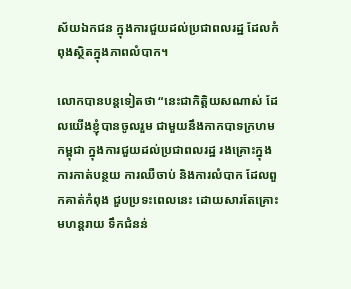ស័យឯកជន ក្នុងការជួយដល់ប្រជាពលរដ្ឋ ដែលកំពុងស្ថិតក្នុងភាពលំបាក។

លោកបានបន្តទៀតថា “នេះជាកិត្តិយសណាស់ ដែលយើងខ្ញុំបានចូលរួម ជាមួយនឹងកាកបាទក្រហមកម្ពុជា ក្នុងការជួយដល់ប្រជាពលរដ្ឋ រងគ្រោះក្នុងការកាត់បន្ថយ ការឈឺចាប់ និងការលំបាក ដែលពួកគាត់កំពុង ជួបប្រទះពេលនេះ ដោយសារតែគ្រោះមហន្តរាយ ទឹកជំនន់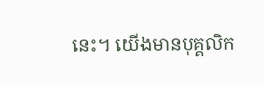នេះ។ យើងមានបុគ្គលិក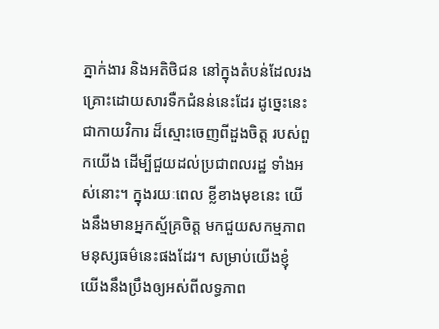ភ្នាក់ងារ និងអតិថិជន នៅក្នុងតំបន់ដែលរង គ្រោះដោយសារទឺកជំនន់នេះដែរ ដូច្នេះនេះជាកាយវិការ ដ៏ស្មោះចេញពីដួងចិត្ត របស់ពួកយើង ដើម្បីជួយដល់ប្រជាពលរដ្ឋ ទាំងអស់នោះ។ ក្នុងរយៈពេល ខ្លីខាងមុខនេះ យើងនឹងមានអ្នកស្ម័គ្រចិត្ត មកជួយសកម្មភាព មនុស្សធម៌នេះផងដែរ។ សម្រាប់យើងខ្ញុំ យើងនឹងប្រឹងឲ្យអស់ពីលទ្ធភាព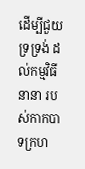ដើម្បីជួយទ្រទ្រង់ ដល់កម្មវិធីនានា របស់កាកបាទក្រហ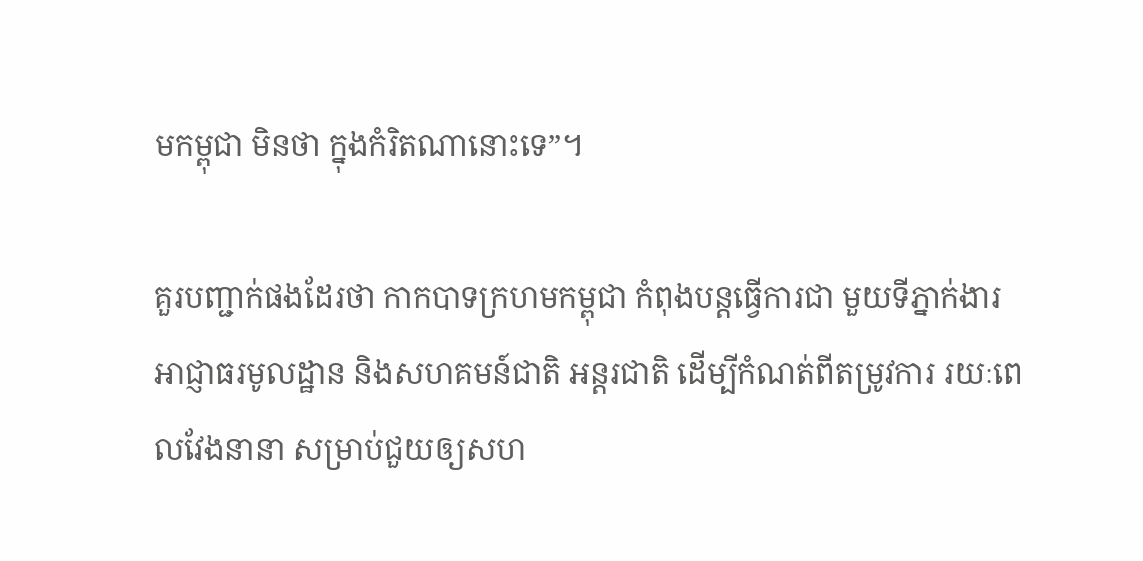មកម្ពុជា មិនថា ក្នុងកំរិតណានោះទេ”។

គួរបញ្ជាក់ផងដែរថា កាកបាទក្រហមកម្ពុជា កំពុងបន្តធ្វើការជា មួយទីភ្នាក់ងារ អាជ្ញាធរមូលដ្ឋាន និងសហគមន៍ជាតិ អន្តរជាតិ ដើម្បីកំណត់ពីតម្រូវការ រយៈពេលវែងនានា សម្រាប់ជួយឲ្យសហ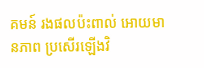គមន៍ រងផលប៉ះពាល់ អោយមានភាព ប្រសើរឡើងវិ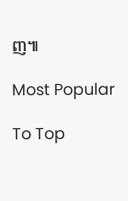ញ៕

Most Popular

To Top